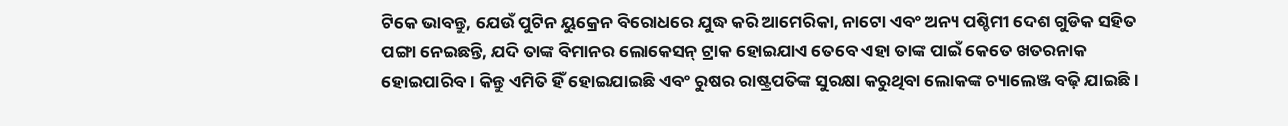ଟିକେ ଭାବନ୍ତୁ, ଯେଉଁ ପୁଟିନ ୟୁକ୍ରେନ ବିରୋଧରେ ଯୁଦ୍ଧ କରି ଆମେରିକା, ନାଟୋ ଏବଂ ଅନ୍ୟ ପଶ୍ଚିମୀ ଦେଶ ଗୁଡିକ ସହିତ ପଙ୍ଗା ନେଇଛନ୍ତି, ଯଦି ତାଙ୍କ ବିମାନର ଲୋକେସନ୍ ଟ୍ରାକ ହୋଇଯାଏ ତେବେ ଏହା ତାଙ୍କ ପାଇଁ କେତେ ଖତରନାକ ହୋଇପାରିବ । କିନ୍ତୁ ଏମିତି ହିଁ ହୋଇଯାଇଛି ଏବଂ ରୁଷର ରାଷ୍ଟ୍ରପତିଙ୍କ ସୁରକ୍ଷା କରୁଥିବା ଲୋକଙ୍କ ଚ୍ୟାଲେଞ୍ଜ ବଢ଼ି ଯାଇଛି ।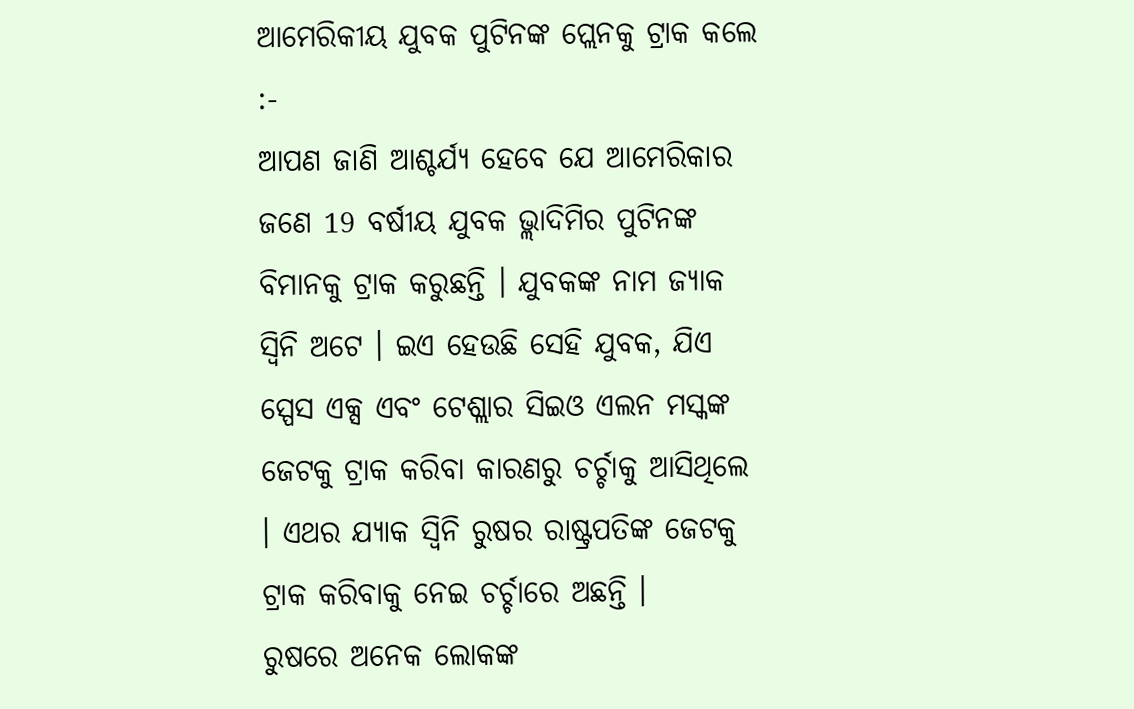ଆମେରିକୀୟ ଯୁବକ ପୁଟିନଙ୍କ ପ୍ଲେନକୁ ଟ୍ରାକ କଲେ :-
ଆପଣ ଜାଣି ଆଶ୍ଚର୍ଯ୍ୟ ହେବେ ଯେ ଆମେରିକାର ଜଣେ 19 ବର୍ଷୀୟ ଯୁବକ ଭ୍ଲାଦିମିର ପୁଟିନଙ୍କ ବିମାନକୁ ଟ୍ରାକ କରୁଛନ୍ତି । ଯୁବକଙ୍କ ନାମ ଜ୍ୟାକ ସ୍ଵିନି ଅଟେ । ଇଏ ହେଉଛି ସେହି ଯୁବକ, ଯିଏ ସ୍ପେସ ଏକ୍ସ ଏବଂ ଟେଶ୍ଲାର ସିଇଓ ଏଲନ ମସ୍କଙ୍କ ଜେଟକୁ ଟ୍ରାକ କରିବା କାରଣରୁ ଚର୍ଚ୍ଚାକୁ ଆସିଥିଲେ । ଏଥର ଯ୍ୟାକ ସ୍ୱିନି ରୁଷର ରାଷ୍ଟ୍ରପତିଙ୍କ ଜେଟକୁ ଟ୍ରାକ କରିବାକୁ ନେଇ ଚର୍ଚ୍ଚାରେ ଅଛନ୍ତି ।
ରୁଷରେ ଅନେକ ଲୋକଙ୍କ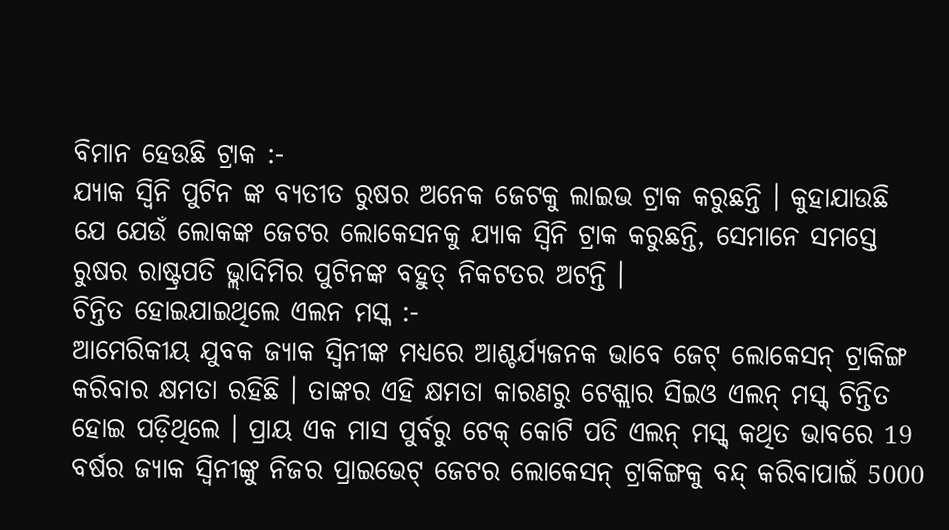ବିମାନ ହେଉଛି ଟ୍ରାକ :-
ଯ୍ୟାକ ସ୍ୱିନି ପୁଟିନ ଙ୍କ ବ୍ୟତୀତ ରୁଷର ଅନେକ ଜେଟକୁ ଲାଇଭ ଟ୍ରାକ କରୁଛନ୍ତି । କୁହାଯାଉଛି ଯେ ଯେଉଁ ଲୋକଙ୍କ ଜେଟର ଲୋକେସନକୁ ଯ୍ୟାକ ସ୍ୱିନି ଟ୍ରାକ କରୁଛନ୍ତି, ସେମାନେ ସମସ୍ତେ ରୁଷର ରାଷ୍ଟ୍ରପତି ଭ୍ଲାଦିମିର ପୁଟିନଙ୍କ ବହୁତ୍ ନିକଟତର ଅଟନ୍ତି ।
ଚିନ୍ତିତ ହୋଇଯାଇଥିଲେ ଏଲନ ମସ୍କ :-
ଆମେରିକୀୟ ଯୁବକ ଜ୍ୟାକ ସ୍ଵିନୀଙ୍କ ମଧ୍ୟରେ ଆଶ୍ଚର୍ଯ୍ୟଜନକ ଭାବେ ଜେଟ୍ ଲୋକେସନ୍ ଟ୍ରାକିଙ୍ଗ କରିବାର କ୍ଷମତା ରହିଛି । ତାଙ୍କର ଏହି କ୍ଷମତା କାରଣରୁ ଟେଶ୍ଲାର ସିଇଓ ଏଲନ୍ ମସ୍କ୍ ଚିନ୍ତିତ ହୋଇ ପଡ଼ିଥିଲେ । ପ୍ରାୟ ଏକ ମାସ ପୁର୍ବରୁ ଟେକ୍ କୋଟି ପତି ଏଲନ୍ ମସ୍କ୍ କଥିତ ଭାବରେ 19 ବର୍ଷର ଜ୍ୟାକ ସ୍ଵିନୀଙ୍କୁ ନିଜର ପ୍ରାଇଭେଟ୍ ଜେଟର ଲୋକେସନ୍ ଟ୍ରାକିଙ୍ଗକୁ ବନ୍ଦ୍ କରିବାପାଇଁ 5000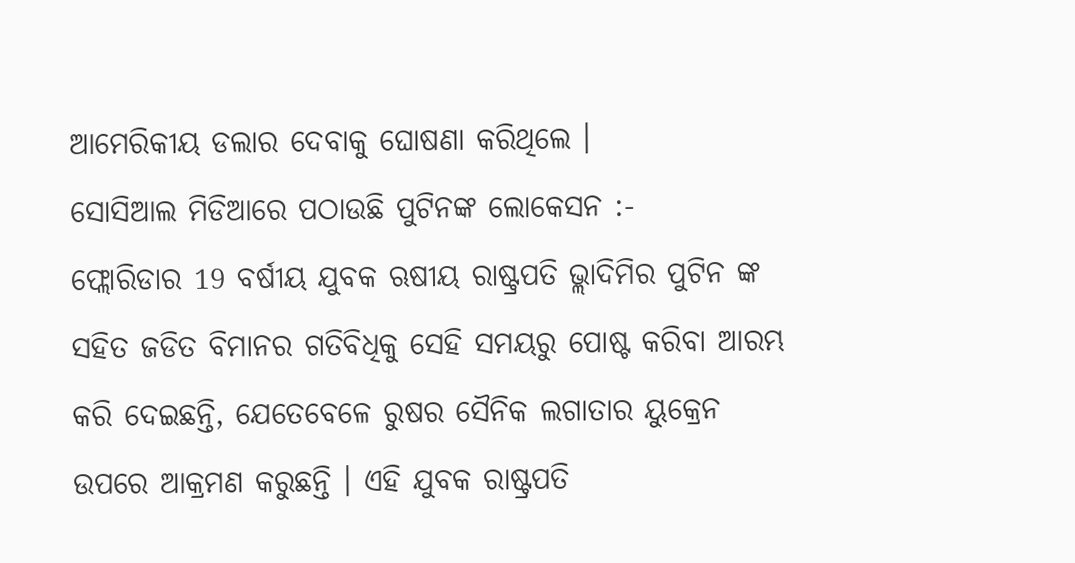ଆମେରିକୀୟ ଡଲାର ଦେବାକୁ ଘୋଷଣା କରିଥିଲେ ।
ସୋସିଆଲ ମିଡିଆରେ ପଠାଉଛି ପୁଟିନଙ୍କ ଲୋକେସନ :-
ଫ୍ଲୋରିଡାର 19 ବର୍ଷୀୟ ଯୁବକ ଋଷୀୟ ରାଷ୍ଟ୍ରପତି ଭ୍ଲାଦିମିର ପୁଟିନ ଙ୍କ ସହିତ ଜଡିତ ବିମାନର ଗତିବିଧିକୁ ସେହି ସମୟରୁ ପୋଷ୍ଟ କରିବା ଆରମ୍ଭ କରି ଦେଇଛନ୍ତି, ଯେତେବେଳେ ରୁଷର ସୈନିକ ଲଗାତାର ୟୁକ୍ରେନ ଉପରେ ଆକ୍ରମଣ କରୁଛନ୍ତି । ଏହି ଯୁବକ ରାଷ୍ଟ୍ରପତି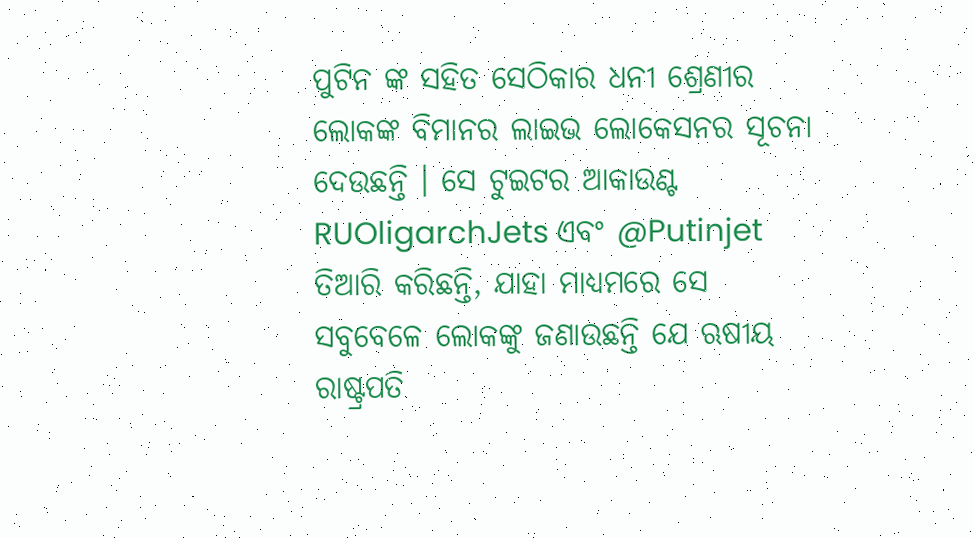ପୁଟିନ ଙ୍କ ସହିତ ସେଠିକାର ଧନୀ ଶ୍ରେଣୀର ଲୋକଙ୍କ ବିମାନର ଲାଇଭ ଲୋକେସନର ସୂଚନା ଦେଉଛନ୍ତି । ସେ ଟୁଇଟର ଆକାଉଣ୍ଟ RUOligarchJets ଏବଂ @Putinjet ତିଆରି କରିଛନ୍ତି, ଯାହା ମାଧ୍ୟମରେ ସେ ସବୁବେଳେ ଲୋକଙ୍କୁ ଜଣାଉଛନ୍ତି ଯେ ଋଷୀୟ ରାଷ୍ଟ୍ରପତି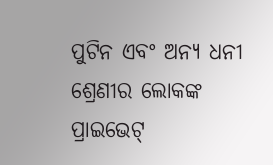ପୁଟିନ ଏବଂ ଅନ୍ୟ ଧନୀ ଶ୍ରେଣୀର ଲୋକଙ୍କ ପ୍ରାଇଭେଟ୍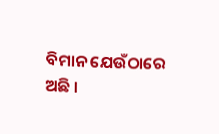ବିମାନ ଯେଉଁଠାରେ ଅଛି ।